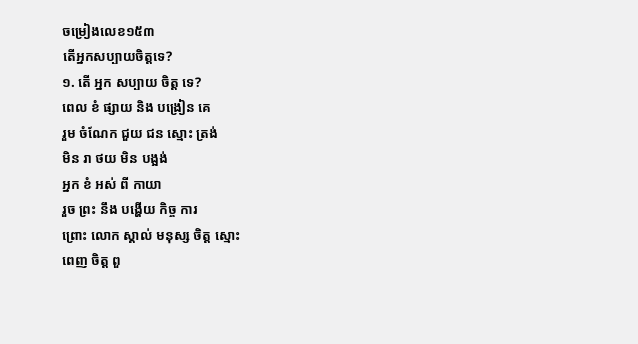ចម្រៀងលេខ១៥៣
តើអ្នកសប្បាយចិត្តទេ?
១. តើ អ្នក សប្បាយ ចិត្ត ទេ?
ពេល ខំ ផ្សាយ និង បង្រៀន គេ
រួម ចំណែក ជួយ ជន ស្មោះ ត្រង់
មិន រា ថយ មិន បង្អង់
អ្នក ខំ អស់ ពី កាយា
រួច ព្រះ នឹង បង្ហើយ កិច្ច ការ
ព្រោះ លោក ស្គាល់ មនុស្ស ចិត្ត ស្មោះ
ពេញ ចិត្ត ពួ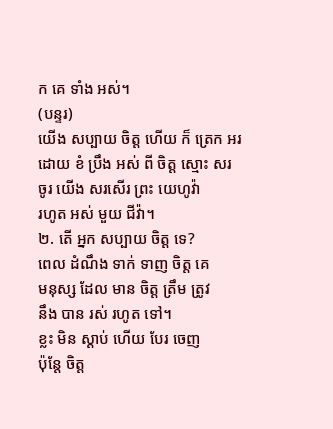ក គេ ទាំង អស់។
(បន្ទរ)
យើង សប្បាយ ចិត្ត ហើយ ក៏ ត្រេក អរ
ដោយ ខំ ប្រឹង អស់ ពី ចិត្ត ស្មោះ សរ
ចូរ យើង សរសើរ ព្រះ យេហូវ៉ា
រហូត អស់ មួយ ជីវ៉ា។
២. តើ អ្នក សប្បាយ ចិត្ត ទេ?
ពេល ដំណឹង ទាក់ ទាញ ចិត្ត គេ
មនុស្ស ដែល មាន ចិត្ត ត្រឹម ត្រូវ
នឹង បាន រស់ រហូត ទៅ។
ខ្លះ មិន ស្ដាប់ ហើយ បែរ ចេញ
ប៉ុន្តែ ចិត្ត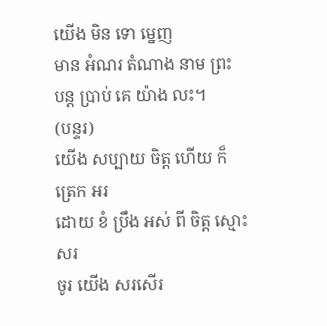យើង មិន ទោ ម្នេញ
មាន អំណរ តំណាង នាម ព្រះ
បន្ត ប្រាប់ គេ យ៉ាង លះ។
(បន្ទរ)
យើង សប្បាយ ចិត្ត ហើយ ក៏ ត្រេក អរ
ដោយ ខំ ប្រឹង អស់ ពី ចិត្ត ស្មោះ សរ
ចូរ យើង សរសើរ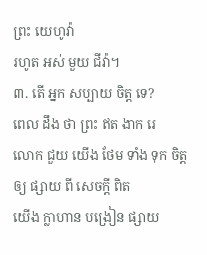ព្រះ យេហូវ៉ា
រហូត អស់ មួយ ជីវ៉ា។
៣. តើ អ្នក សប្បាយ ចិត្ត ទេ?
ពេល ដឹង ថា ព្រះ ឥត ងាក រេ
លោក ជួយ យើង ថែម ទាំង ទុក ចិត្ត
ឲ្យ ផ្សាយ ពី សេចក្ដី ពិត
យើង ក្លាហាន បង្រៀន ផ្សាយ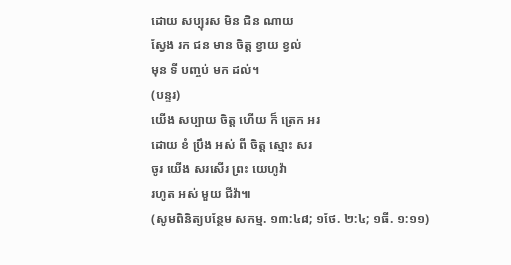ដោយ សប្បុរស មិន ជិន ណាយ
ស្វែង រក ជន មាន ចិត្ត ខ្វាយ ខ្វល់
មុន ទី បញ្ចប់ មក ដល់។
(បន្ទរ)
យើង សប្បាយ ចិត្ត ហើយ ក៏ ត្រេក អរ
ដោយ ខំ ប្រឹង អស់ ពី ចិត្ត ស្មោះ សរ
ចូរ យើង សរសើរ ព្រះ យេហូវ៉ា
រហូត អស់ មួយ ជីវ៉ា៕
(សូមពិនិត្យបន្ថែម សកម្ម. ១៣:៤៨; ១ថែ. ២:៤; ១ធី. ១:១១)